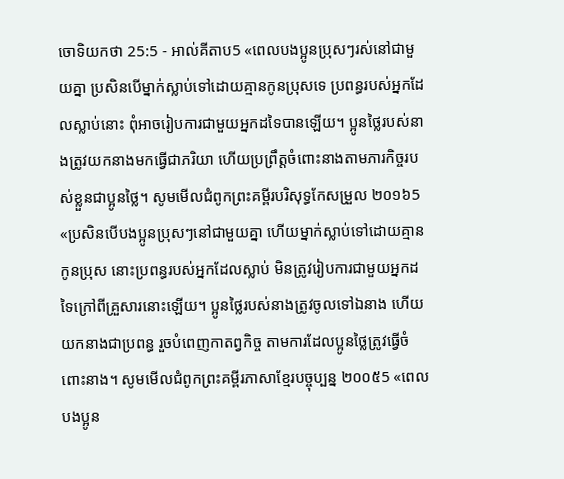ចោទិយកថា 25:5 - អាល់គីតាប5 «ពេលបងប្អូនប្រុសៗរស់នៅជាមួយគ្នា ប្រសិនបើម្នាក់ស្លាប់ទៅដោយគ្មានកូនប្រុសទេ ប្រពន្ធរបស់អ្នកដែលស្លាប់នោះ ពុំអាចរៀបការជាមួយអ្នកដទៃបានឡើយ។ ប្អូនថ្លៃរបស់នាងត្រូវយកនាងមកធ្វើជាភរិយា ហើយប្រព្រឹត្តចំពោះនាងតាមភារកិច្ចរបស់ខ្លួនជាប្អូនថ្លៃ។ សូមមើលជំពូកព្រះគម្ពីរបរិសុទ្ធកែសម្រួល ២០១៦5 «ប្រសិនបើបងប្អូនប្រុសៗនៅជាមួយគ្នា ហើយម្នាក់ស្លាប់ទៅដោយគ្មានកូនប្រុស នោះប្រពន្ធរបស់អ្នកដែលស្លាប់ មិនត្រូវរៀបការជាមួយអ្នកដទៃក្រៅពីគ្រួសារនោះឡើយ។ ប្អូនថ្លៃរបស់នាងត្រូវចូលទៅឯនាង ហើយយកនាងជាប្រពន្ធ រួចបំពេញកាតព្វកិច្ច តាមការដែលប្អូនថ្លៃត្រូវធ្វើចំពោះនាង។ សូមមើលជំពូកព្រះគម្ពីរភាសាខ្មែរបច្ចុប្បន្ន ២០០៥5 «ពេលបងប្អូន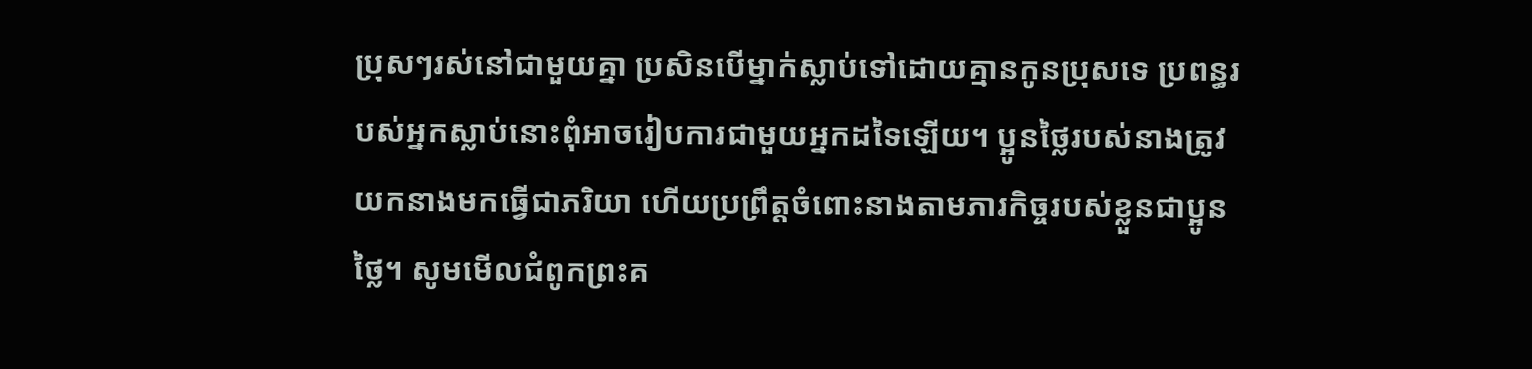ប្រុសៗរស់នៅជាមួយគ្នា ប្រសិនបើម្នាក់ស្លាប់ទៅដោយគ្មានកូនប្រុសទេ ប្រពន្ធរបស់អ្នកស្លាប់នោះពុំអាចរៀបការជាមួយអ្នកដទៃឡើយ។ ប្អូនថ្លៃរបស់នាងត្រូវយកនាងមកធ្វើជាភរិយា ហើយប្រព្រឹត្តចំពោះនាងតាមភារកិច្ចរបស់ខ្លួនជាប្អូនថ្លៃ។ សូមមើលជំពូកព្រះគ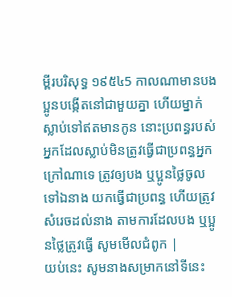ម្ពីរបរិសុទ្ធ ១៩៥៤5 កាលណាមានបងប្អូនបង្កើតនៅជាមួយគ្នា ហើយម្នាក់ស្លាប់ទៅឥតមានកូន នោះប្រពន្ធរបស់អ្នកដែលស្លាប់មិនត្រូវធ្វើជាប្រពន្ធអ្នកក្រៅណាទេ ត្រូវឲ្យបង ឬប្អូនថ្លៃចូលទៅឯនាង យកធ្វើជាប្រពន្ធ ហើយត្រូវសំរេចដល់នាង តាមការដែលបង ឬប្អូនថ្លៃត្រូវធ្វើ សូមមើលជំពូក |
យប់នេះ សូមនាងសម្រាកនៅទីនេះ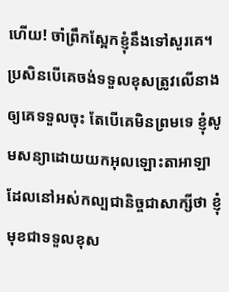ហើយ! ចាំព្រឹកស្អែកខ្ញុំនឹងទៅសួរគេ។ ប្រសិនបើគេចង់ទទួលខុសត្រូវលើនាង ឲ្យគេទទួលចុះ តែបើគេមិនព្រមទេ ខ្ញុំសូមសន្យាដោយយកអុលឡោះតាអាឡាដែលនៅអស់កល្បជានិច្ចជាសាក្សីថា ខ្ញុំមុខជាទទួលខុស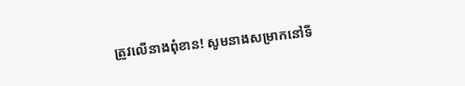ត្រូវលើនាងពុំខាន! សូមនាងសម្រាកនៅទី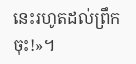នេះរហូតដល់ព្រឹកចុះ!»។